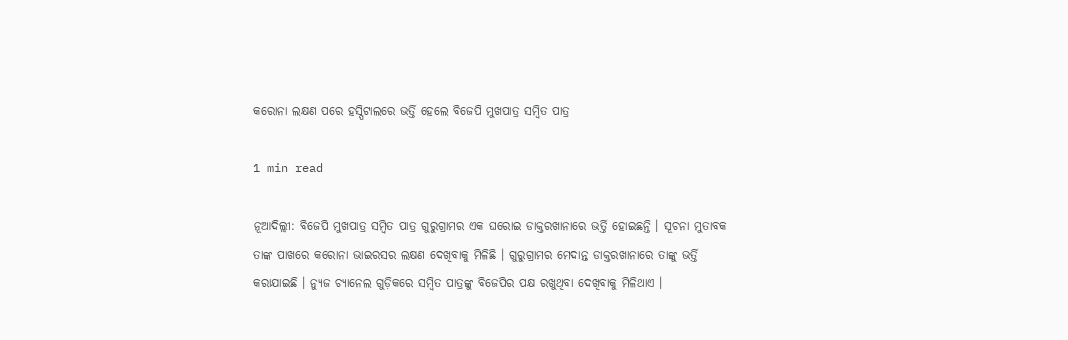କରୋନା ଲକ୍ଷଣ ପରେ ହସ୍ପିଟାଲରେ ଭର୍ତ୍ତି ହେଲେ ବିଜେପି ମୁଖପାତ୍ର ସମ୍ବିତ ପାତ୍ର

1 min read

ନୂଆଦିଲ୍ଲୀ: ବିଜେପି ମୁଖପାତ୍ର ସମ୍ବିତ ପାତ୍ର ଗୁରୁଗ୍ରାମର ଏକ ଘରୋଇ ଡାକ୍ତରଖାନାରେ ଭର୍ତ୍ତି ହୋଇଛନ୍ତି । ସୂଚନା ମୁତାବକ ତାଙ୍କ ପାଖରେ କରୋନା ଭାଇରସର ଲକ୍ଷଣ ଦେଖିବାକୁ ମିଳିଛି । ଗୁରୁଗ୍ରାମର ମେଦାନ୍ତ ଡାକ୍ତରଖାନାରେ ତାଙ୍କୁ ଭର୍ତ୍ତି କରାଯାଇଛି । ନ୍ୟୁଜ ଚ୍ୟାନେଲ ଗୁଡ଼ିକରେ ସମ୍ବିତ ପାତ୍ରଙ୍କୁ ବିଜେପିର ପକ୍ଷ ରଖୁଥିବା ଦେଖିବାକୁ ମିଳିଥାଏ ।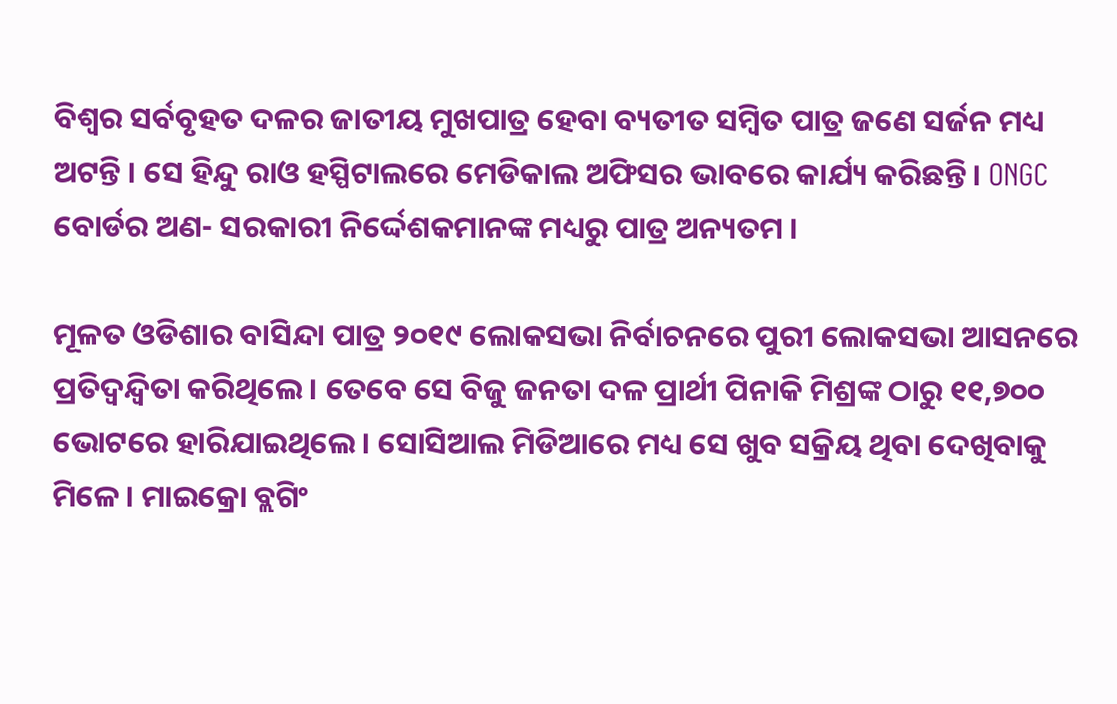ବିଶ୍ୱର ସର୍ବବୃହତ ଦଳର ଜାତୀୟ ମୁଖପାତ୍ର ହେବା ବ୍ୟତୀତ ସମ୍ବିତ ପାତ୍ର ଜଣେ ସର୍ଜନ ମଧ୍ୟ ଅଟନ୍ତି । ସେ ହିନ୍ଦୁ ରାଓ ହସ୍ପିଟାଲରେ ମେଡିକାଲ ଅଫିସର ଭାବରେ କାର୍ଯ୍ୟ କରିଛନ୍ତି। ONGC ବୋର୍ଡର ଅଣ- ସରକାରୀ ନିର୍ଦ୍ଦେଶକମାନଙ୍କ ମଧ୍ୟରୁ ପାତ୍ର ଅନ୍ୟତମ ।

ମୂଳତ ଓଡିଶାର ବାସିନ୍ଦା ପାତ୍ର ୨୦୧୯ ଲୋକସଭା ନିର୍ବାଚନରେ ପୁରୀ ଲୋକସଭା ଆସନରେ ପ୍ରତିଦ୍ୱନ୍ଦ୍ୱିତା କରିଥିଲେ। ତେବେ ସେ ବିଜୁ ଜନତା ଦଳ ପ୍ରାର୍ଥୀ ପିନାକି ମିଶ୍ରଙ୍କ ଠାରୁ ୧୧,୭୦୦ ଭୋଟରେ ହାରିଯାଇଥିଲେ । ସୋସିଆଲ ମିଡିଆରେ ମଧ୍ୟ ସେ ଖୁବ ସକ୍ରିୟ ଥିବା ଦେଖିବାକୁ ମିଳେ । ମାଇକ୍ରୋ ବ୍ଲଗିଂ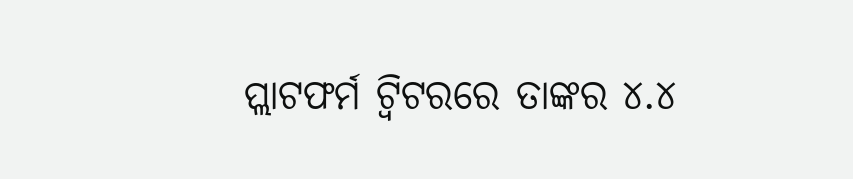ପ୍ଲାଟଫର୍ମ ଟ୍ୱିଟରରେ ତାଙ୍କର ୪.୪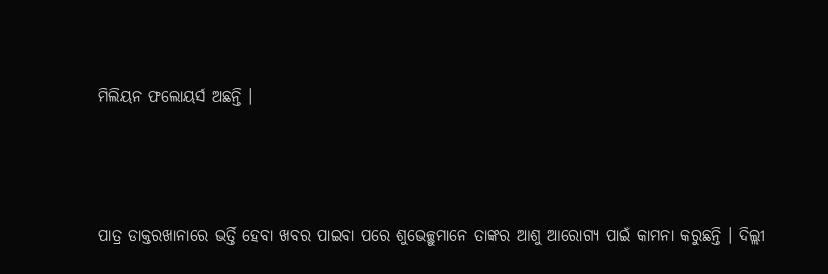ମିଲିୟନ ଫଲୋୟର୍ସ ଅଛନ୍ତି ।



ପାତ୍ର ଡାକ୍ତରଖାନାରେ ଭର୍ତ୍ତି ହେବା ଖବର ପାଇବା ପରେ ଶୁଭେଚ୍ଛୁମାନେ ତାଙ୍କର ଆଶୁ ଆରୋଗ୍ୟ ପାଇଁ କାମନା କରୁଛନ୍ତି । ଦିଲ୍ଲୀ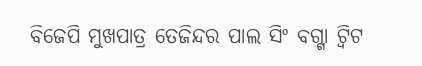ବିଜେପି ମୁଖପାତ୍ର ତେଜିନ୍ଦର ପାଲ ସିଂ ବଗ୍ଗା ଟ୍ୱିଟ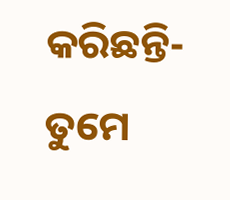କରିଛନ୍ତି- ତୁମେ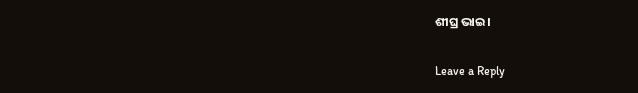ଶୀଘ୍ର ଭାଇ।

Leave a Reply